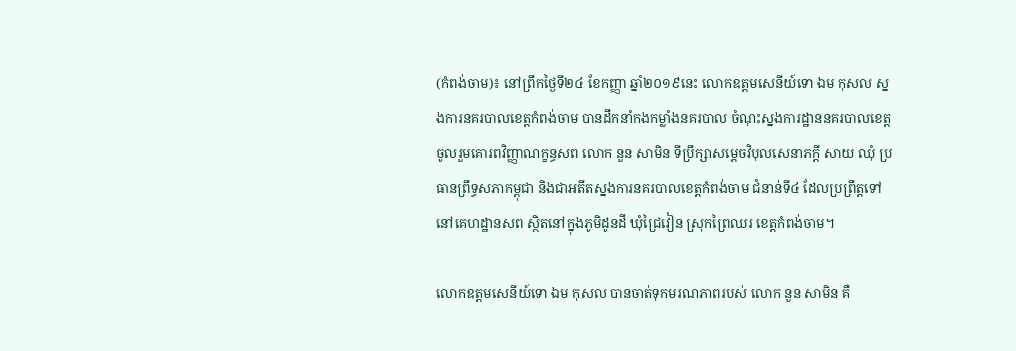(កំពង់ចាម)៖ នៅព្រឹកថ្ងៃទី២៤ ខែកញ្ញា ឆ្នាំ២០១៩នេះ លោកឧត្តមសេនីយ៍ទោ ឯម កុសល ស្នងការនគរបាលខេត្តកំពង់ចាម បានដឹកនាំកងកម្លាំងនគរបាល ចំណុះស្នងការដ្ឋាននគរបាលខេត្ត ចូលរួមគោរពវិញ្ញាណក្ខន្ធសព លោក នួន សាមិន ទីប្រឹក្សាសម្ដេចវិបុលសេនាភក្ដី សាយ ឈុំ ប្រធានព្រឹទ្ធសភាកម្ពុជា និងជាអតីតស្នងការនគរបាលខេត្តកំពង់ចាម ជំនាន់ទី៤ ដែលប្រព្រឹត្តទៅនៅគេហដ្ឋានសព ស្ថិតនៅក្នុងភូមិដូនដី ឃុំជ្រៃវៀន ស្រុកព្រៃឈរ ខេត្តកំពង់ចាម។

លោកឧត្តមសេនីយ៍ទោ ឯម កុសល បានចាត់ទុកមរណភាពរបស់ លោក នួន សាមិន គឺ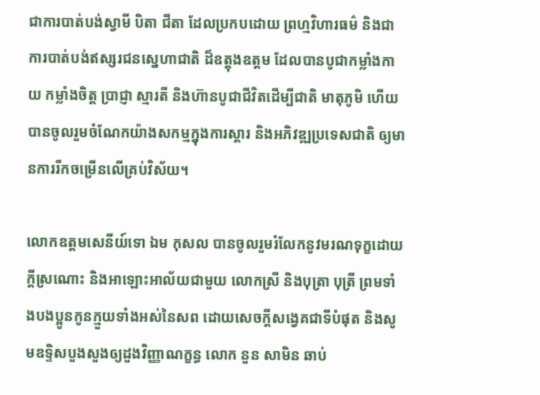ជាការបាត់បង់ស្វាមី បិតា ជីតា ដែលប្រកបដោយ ព្រហ្មវិហារធម៌ និងជាការបាត់បង់ឥស្សរជនស្នេហាជាតិ ដ៏ឧត្តុងឧត្តម ដែលបានបូជាកម្លាំងកាយ កម្លាំងចិត្ត ប្រាជ្ញា ស្មារតី និងហ៊ានបូជាជីវិតដើម្បីជាតិ មាតុភូមិ ហើយបានចូលរួមចំណែកយ៉ាងសកម្មក្នុងការស្តារ និងអភិវឌ្ឍប្រទេសជាតិ ឲ្យមានការរីកចម្រើនលើគ្រប់វិស័យ។

លោកឧត្តមសេនីយ៍ទោ ឯម កុសល បានចូលរួមរំលែកនូវមរណទុក្ខដោយក្តីស្រណោះ និងអាឡោះអាល័យជាមួយ លោកស្រី និងបុត្រា បុត្រី ព្រមទាំងបងប្អូនកូនក្មួយទាំងអស់នៃសព ដោយសេចក្តីសង្វេគជាទីបំផុត និងសូមឧទ្ទិសបួងសួងឲ្យដួងវិញ្ញាណក្ខន្ធ លោក នួន សាមិន ឆាប់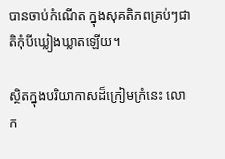បានចាប់កំណើត ក្នុងសុគតិភពគ្រប់ៗជាតិកុំបីឃ្លៀងឃ្លាតឡើយ។

ស្ថិតក្នុងបរិយាកាសដ៏ក្រៀមក្រំនេះ លោក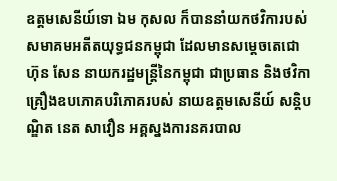ឧត្តមសេនីយ៍ទោ ឯម កុសល ក៏បាននាំយកថវិការបស់សមាគមអតីតយុទ្ធជនកម្ពុជា ដែលមានសម្ដេចតេជោ ហ៊ុន សែន នាយករដ្ឋមន្ដ្រីនៃកម្ពុជា ជាប្រធាន និងថវិកាគ្រឿងឧបភោគបរិភោគរបស់ នាយឧត្តមសេនីយ៍ សន្តិបណ្ឌិត នេត សាវឿន អគ្គស្នងការនគរបាល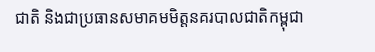ជាតិ និងជាប្រធានសមាគមមិត្តនគរបាលជាតិកម្ពុជា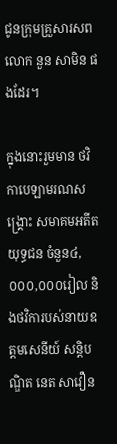ជូនក្រុមគ្រួសារសព លោក នួន សាមិន ផងដែរ។

ក្នុងនោះរួមមាន ថវិកាបេឡាមរណសង្គ្រោះ សមាគមអតីតយុទ្ធជន ចំនួន៤,០០០,០០០រៀល និងថវិការបស់នាយឧត្តមសេនីយ៍ សន្តិបណ្ឌិត នេត សាវឿន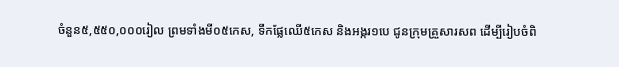ចំនួន៥,៥៥០,០០០រៀល ព្រមទាំងមី០៥កេស, ទឹកផ្លែឈើ៥កេស និងអង្ករ១បេ ជូនក្រុមគ្រួសារសព ដើម្បីរៀបចំពិ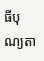ធីបុណ្យតា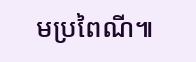មប្រពៃណី៕